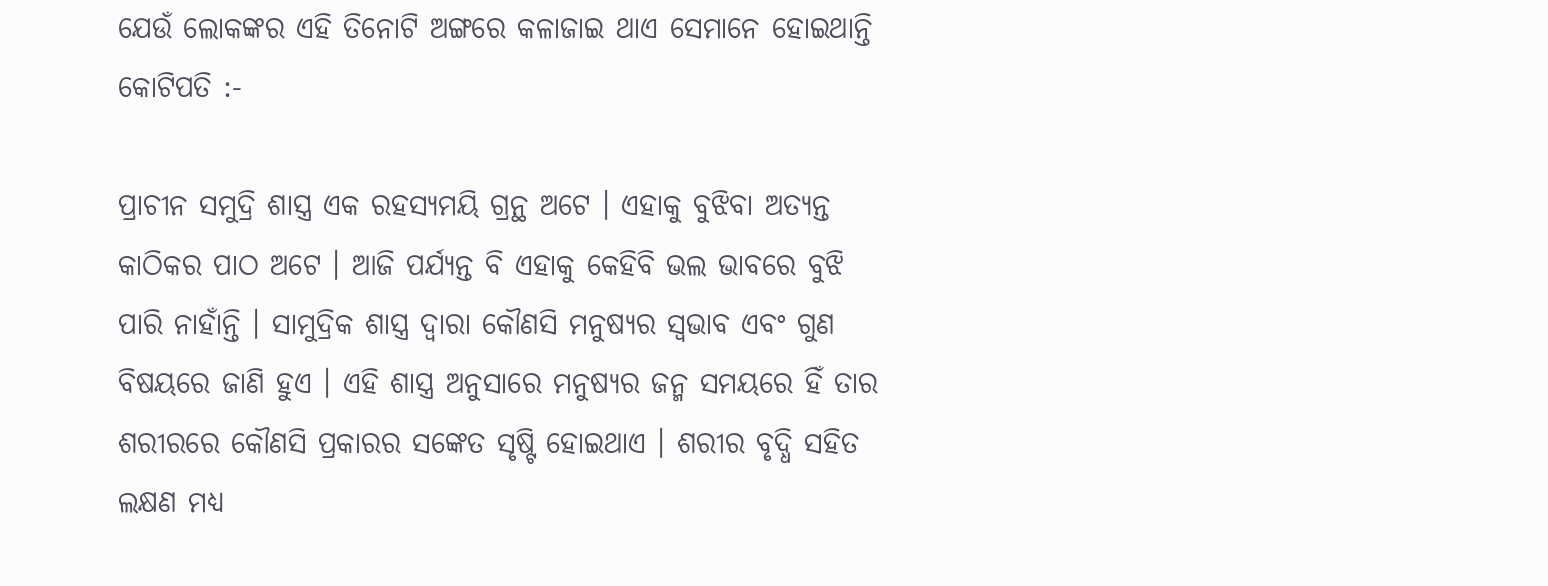ଯେଉଁ ଲୋକଙ୍କର ଏହି ତିନୋଟି ଅଙ୍ଗରେ କଳାଜାଇ ଥାଏ ସେମାନେ ହୋଇଥାନ୍ତି କୋଟିପତି :-

ପ୍ରାଚୀନ ସମୁଦ୍ରି ଶାସ୍ତ୍ର ଏକ ରହସ୍ୟମୟି ଗ୍ରନ୍ଥ ଅଟେ । ଏହାକୁ ବୁଝିବା ଅତ୍ୟନ୍ତ କାଠିକର ପାଠ ଅଟେ । ଆଜି ପର୍ଯ୍ୟନ୍ତ ବି ଏହାକୁ କେହିବି ଭଲ ଭାବରେ ବୁଝି ପାରି ନାହାଁନ୍ତି । ସାମୁଦ୍ରିକ ଶାସ୍ତ୍ର ଦ୍ୱାରା କୌଣସି ମନୁଷ୍ୟର ସ୍ଵଭାବ ଏବଂ ଗୁଣ ବିଷୟରେ ଜାଣି ହୁଏ । ଏହି ଶାସ୍ତ୍ର ଅନୁସାରେ ମନୁଷ୍ୟର ଜନ୍ମ ସମୟରେ ହିଁ ତାର ଶରୀରରେ କୌଣସି ପ୍ରକାରର ସଙ୍କେତ ସୃଷ୍ଟି ହୋଇଥାଏ । ଶରୀର ବୃଦ୍ଧି ସହିତ ଲକ୍ଷଣ ମଧ୍ୟ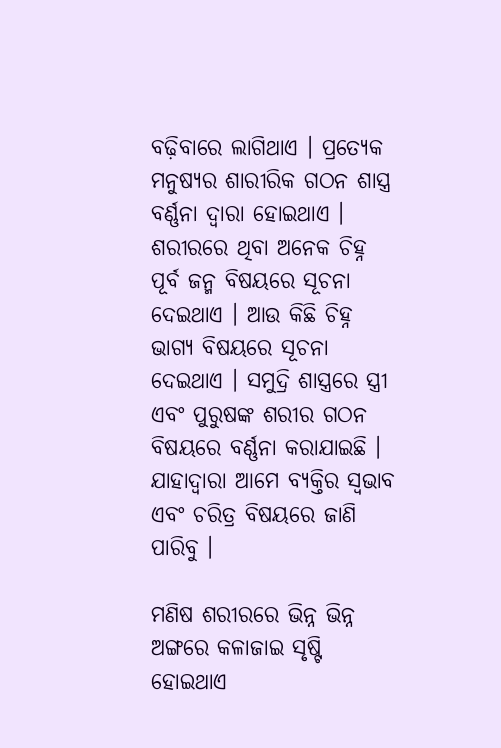ବଢ଼ିବାରେ ଲାଗିଥାଏ । ପ୍ରତ୍ୟେକ ମନୁଷ୍ୟର ଶାରୀରିକ ଗଠନ ଶାସ୍ତ୍ର ବର୍ଣ୍ଣନା ଦ୍ୱାରା ହୋଇଥାଏ । ଶରୀରରେ ଥିବା ଅନେକ ଚିହ୍ନ ପୂର୍ବ ଜନ୍ମ ବିଷୟରେ ସୂଚନା ଦେଇଥାଏ । ଆଉ କିଛି ଚିହ୍ନ ଭାଗ୍ୟ ବିଷୟରେ ସୂଚନା ଦେଇଥାଏ । ସମୁଦ୍ରି ଶାସ୍ତ୍ରରେ ସ୍ତ୍ରୀ ଏବଂ ପୁରୁଷଙ୍କ ଶରୀର ଗଠନ ବିଷୟରେ ବର୍ଣ୍ଣନା କରାଯାଇଛି । ଯାହାଦ୍ୱାରା ଆମେ ବ୍ୟକ୍ତିର ସ୍ଵଭାବ ଏବଂ ଚରିତ୍ର ବିଷୟରେ ଜାଣି ପାରିବୁ ।

ମଣିଷ ଶରୀରରେ ଭିନ୍ନ ଭିନ୍ନ ଅଙ୍ଗରେ କଳାଜାଇ ସୃଷ୍ଟି ହୋଇଥାଏ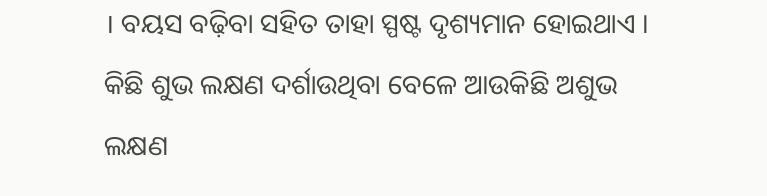। ବୟସ ବଢ଼ିବା ସହିତ ତାହା ସ୍ପଷ୍ଟ ଦୃଶ୍ୟମାନ ହୋଇଥାଏ । କିଛି ଶୁଭ ଲକ୍ଷଣ ଦର୍ଶାଉଥିବା ବେଳେ ଆଉକିଛି ଅଶୁଭ ଲକ୍ଷଣ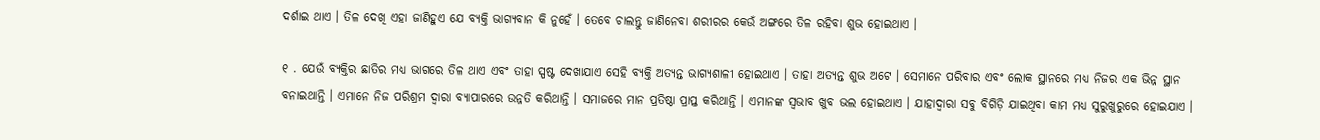ଦର୍ଶାଇ ଥାଏ । ତିଳ ଦେଖି ଏହା ଜାଣିହୁଏ ଯେ ବ୍ୟକ୍ତି ଭାଗ୍ୟବାନ କି ନୁହେଁ । ତେବେ ଚାଲନ୍ତୁ ଜାଣିନେବା ଶରୀରର କେଉଁ ଅଙ୍ଗରେ ତିଳ ରହିବା ଶୁଭ ହୋଇଥାଏ ।

୧ . ଯେଉଁ ବ୍ୟକ୍ତିର ଛାତିର ମଧ୍ୟ ଭାଗରେ ତିଳ ଥାଏ ଏବଂ ତାହା ସ୍ପଷ୍ଟ ଦେଖାଯାଏ ସେହି ବ୍ୟକ୍ତି ଅତ୍ୟନ୍ତ ଭାଗ୍ୟଶାଳୀ ହୋଇଥାଏ । ତାହା ଅତ୍ୟନ୍ତ ଶୁଭ ଅଟେ । ସେମାନେ ପରିବାର ଏବଂ ଲୋକ ସ୍ଥାନରେ ମଧ୍ୟ ନିଜର ଏକ ଭିନ୍ନ ସ୍ଥାନ ବନାଇଥାନ୍ତି । ଏମାନେ ନିଜ ପରିଶ୍ରମ ଦ୍ୱାରା ବ୍ୟାପାରରେ ଉନ୍ନତି କରିଥାନ୍ତି । ସମାଜରେ ମାନ ପ୍ରତିଷ୍ଠା ପ୍ରାପ୍ତ କରିଥାନ୍ତି । ଏମାନଙ୍କ ସ୍ୱଭାବ ଖୁବ ଭଲ ହୋଇଥାଏ । ଯାହାଦ୍ୱାରା ସବୁ ବିଗିଡ଼ି ଯାଇଥିବା କାମ ମଧ୍ୟ ସୁରୁଖୁରୁରେ ହୋଇଯାଏ ।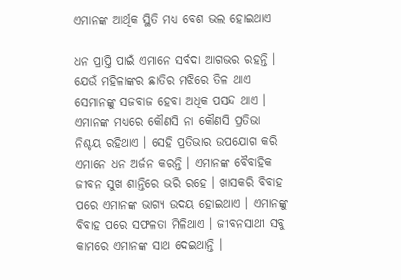ଏମାନଙ୍କ ଆର୍ଥିକ ସ୍ଥିତି ମଧ୍ୟ ବେଶ ଭଲ ହୋଇଥାଏ

ଧନ ପ୍ରାପ୍ତି ପାଇଁ ଏମାନେ ସର୍ବଦା ଆଗଭର ରହନ୍ତି । ଯେଉଁ ମହିଳାଙ୍କର ଛାତିର ମଝିରେ ତିଳ ଥାଏ ସେମାନଙ୍କୁ ସଜବାଜ ହେବା ଅଧିକ ପସନ୍ଦ ଥାଏ । ଏମାନଙ୍କ ମଧ୍ୟରେ କୌଣସି ନା କୌଣସି ପ୍ରତିଭା ନିଶ୍ଚୟ ରହିଥାଏ । ସେହି ପ୍ରତିଭାର ଉପଯୋଗ କରି ଏମାନେ ଧନ ଅର୍ଜନ କରନ୍ତି । ଏମାନଙ୍କ ବୈବାହିକ ଜୀବନ ସୁଖ ଶାନ୍ତିରେ ଭରି ରହେ । ଖାସକରି ବିବାହ ପରେ ଏମାନଙ୍କ ଭାଗ୍ୟ ଉଦୟ ହୋଇଥାଏ । ଏମାନଙ୍କୁ ବିବାହ ପରେ ସଫଳତା ମିଳିଥାଏ । ଜୀବନସାଥୀ ସବୁ କାମରେ ଏମାନଙ୍କ ସାଥ ଦେଇଥାନ୍ତି ।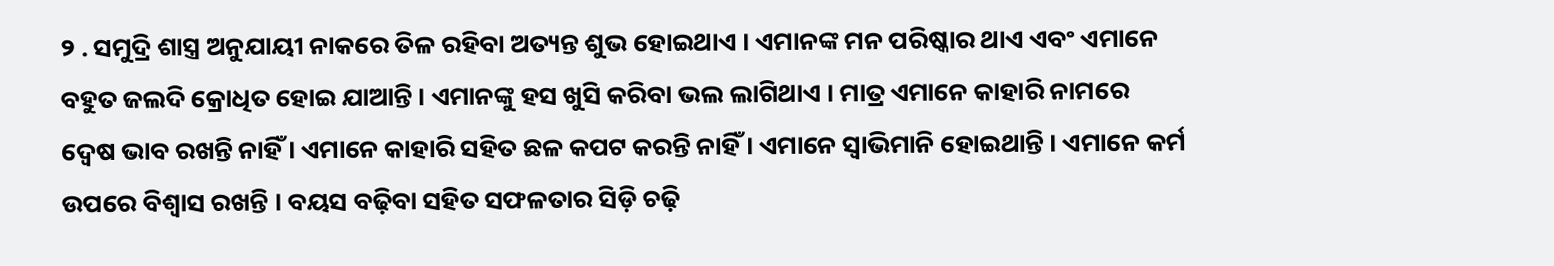୨ . ସମୁଦ୍ରି ଶାସ୍ତ୍ର ଅନୁଯାୟୀ ନାକରେ ତିଳ ରହିବା ଅତ୍ୟନ୍ତ ଶୁଭ ହୋଇଥାଏ । ଏମାନଙ୍କ ମନ ପରିଷ୍କାର ଥାଏ ଏବଂ ଏମାନେ ବହୁତ ଜଲଦି କ୍ରୋଧିତ ହୋଇ ଯାଆନ୍ତି । ଏମାନଙ୍କୁ ହସ ଖୁସି କରିବା ଭଲ ଲାଗିଥାଏ । ମାତ୍ର ଏମାନେ କାହାରି ନାମରେ ଦ୍ଵେଷ ଭାବ ରଖନ୍ତି ନାହିଁ । ଏମାନେ କାହାରି ସହିତ ଛଳ କପଟ କରନ୍ତି ନାହିଁ । ଏମାନେ ସ୍ୱାଭିମାନି ହୋଇଥାନ୍ତି । ଏମାନେ କର୍ମ ଉପରେ ବିଶ୍ୱାସ ରଖନ୍ତି । ବୟସ ବଢ଼ିବା ସହିତ ସଫଳତାର ସିଡ଼ି ଚଢ଼ି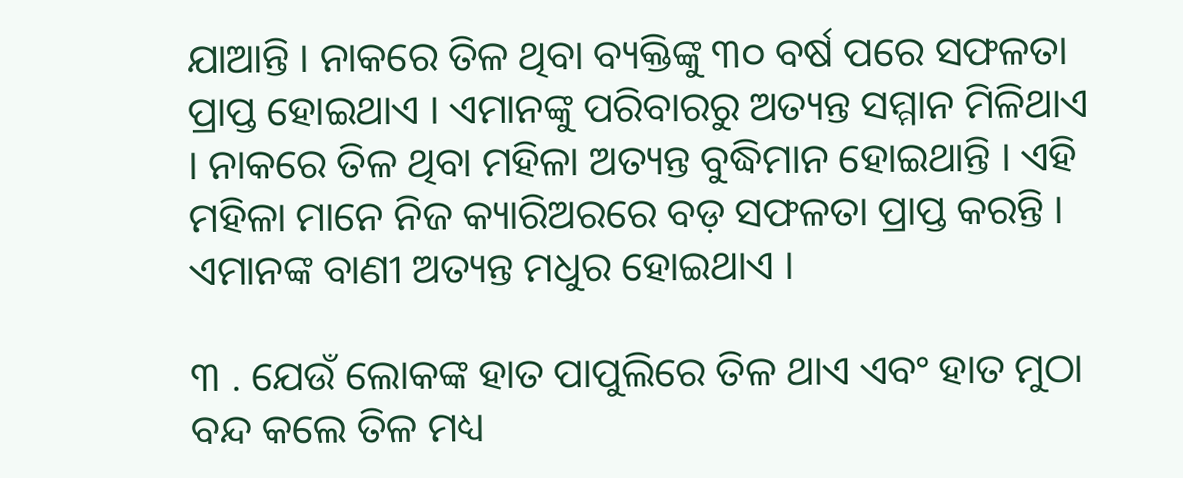ଯାଆନ୍ତି । ନାକରେ ତିଳ ଥିବା ବ୍ୟକ୍ତିଙ୍କୁ ୩୦ ବର୍ଷ ପରେ ସଫଳତା ପ୍ରାପ୍ତ ହୋଇଥାଏ । ଏମାନଙ୍କୁ ପରିବାରରୁ ଅତ୍ୟନ୍ତ ସମ୍ମାନ ମିଳିଥାଏ । ନାକରେ ତିଳ ଥିବା ମହିଳା ଅତ୍ୟନ୍ତ ବୁଦ୍ଧିମାନ ହୋଇଥାନ୍ତି । ଏହି ମହିଳା ମାନେ ନିଜ କ୍ୟାରିଅରରେ ବଡ଼ ସଫଳତା ପ୍ରାପ୍ତ କରନ୍ତି । ଏମାନଙ୍କ ବାଣୀ ଅତ୍ୟନ୍ତ ମଧୁର ହୋଇଥାଏ ।

୩ . ଯେଉଁ ଲୋକଙ୍କ ହାତ ପାପୁଲିରେ ତିଳ ଥାଏ ଏବଂ ହାତ ମୁଠା ବନ୍ଦ କଲେ ତିଳ ମଧ୍ୟ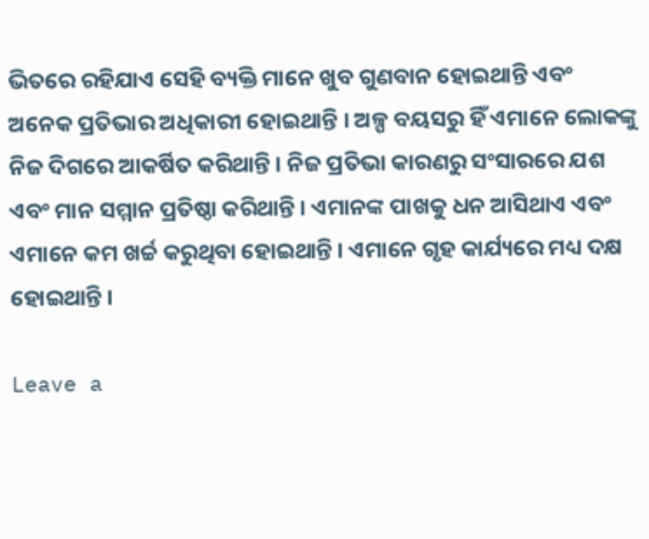ଭିତରେ ରହିଯାଏ ସେହି ବ୍ୟକ୍ତି ମାନେ ଖୁବ ଗୁଣବାନ ହୋଇଥାନ୍ତି ଏବଂ ଅନେକ ପ୍ରତିଭାର ଅଧିକାରୀ ହୋଇଥାନ୍ତି । ଅଳ୍ପ ବୟସରୁ ହିଁ ଏମାନେ ଲୋକଙ୍କୁ ନିଜ ଦିଗରେ ଆକର୍ଷିତ କରିଥାନ୍ତି । ନିଜ ପ୍ରତିଭା କାରଣରୁ ସଂସାରରେ ଯଶ ଏବଂ ମାନ ସମ୍ମାନ ପ୍ରତିଷ୍ଠା କରିଥାନ୍ତି । ଏମାନଙ୍କ ପାଖକୁ ଧନ ଆସିଥାଏ ଏବଂ ଏମାନେ କମ ଖର୍ଚ୍ଚ କରୁଥିବା ହୋଇଥାନ୍ତି । ଏମାନେ ଗୃହ କାର୍ଯ୍ୟରେ ମଧ୍ୟ ଦକ୍ଷ ହୋଇଥାନ୍ତି ।

Leave a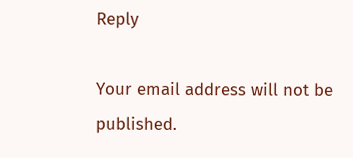Reply

Your email address will not be published.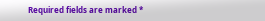Required fields are marked *